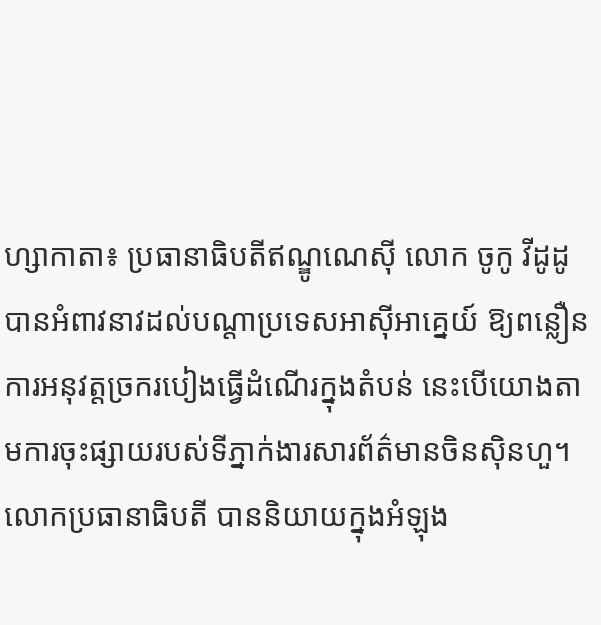ហ្សាកាតា៖ ប្រធានាធិបតីឥណ្ឌូណេស៊ី លោក ចូកូ វីដូដូ បានអំពាវនាវដល់បណ្តាប្រទេសអាស៊ីអាគ្នេយ៍ ឱ្យពន្លឿនការអនុវត្តច្រករបៀងធ្វើដំណើរក្នុងតំបន់ នេះបើយោងតាមការចុះផ្សាយរបស់ទីភ្នាក់ងារសារព័ត៌មានចិនស៊ិនហួ។
លោកប្រធានាធិបតី បាននិយាយក្នុងអំឡុង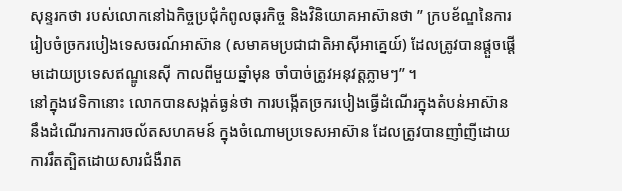សុន្ទរកថា របស់លោកនៅឯកិច្ចប្រជុំកំពូលធុរកិច្ច និងវិនិយោគអាស៊ានថា ” ក្របខ័ណ្ឌនៃការរៀបចំច្រករបៀងទេសចរណ៍អាស៊ាន (សមាគមប្រជាជាតិអាស៊ីអាគ្នេយ៍) ដែលត្រូវបានផ្តួចផ្តើមដោយប្រទេសឥណ្ឌូនេស៊ី កាលពីមួយឆ្នាំមុន ចាំបាច់ត្រូវអនុវត្តភ្លាមៗ” ។
នៅក្នុងវេទិកានោះ លោកបានសង្កត់ធ្ងន់ថា ការបង្កើតច្រករបៀងធ្វើដំណើរក្នុងតំបន់អាស៊ាន នឹងដំណើរការការចល័តសហគមន៍ ក្នុងចំណោមប្រទេសអាស៊ាន ដែលត្រូវបានញាំញីដោយការរឹតត្បិតដោយសារជំងឺរាត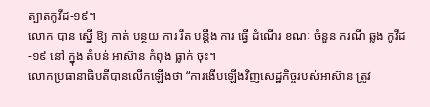ត្បាតកូវីដ-១៩។
លោក បាន ស្នើ ឱ្យ កាត់ បន្ថយ ការ រឹត បន្តឹង ការ ធ្វើ ដំណើរ ខណៈ ចំនួន ករណី ឆ្លង កូវីដ-១៩ នៅ ក្នុង តំបន់ អាស៊ាន កំពុង ធ្លាក់ ចុះ។
លោកប្រធានាធិបតីបានលើកឡើងថា “ការងើបឡើងវិញសេដ្ឋកិច្ចរបស់អាស៊ាន ត្រូវ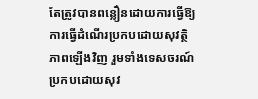តែត្រូវបានពន្លឿនដោយការធ្វើឱ្យការធ្វើដំណើរប្រកបដោយសុវត្ថិភាពឡើងវិញ រួមទាំងទេសចរណ៍ប្រកបដោយសុវ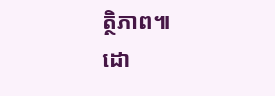ត្ថិភាព៕
ដោ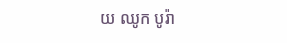យ ឈូក បូរ៉ា